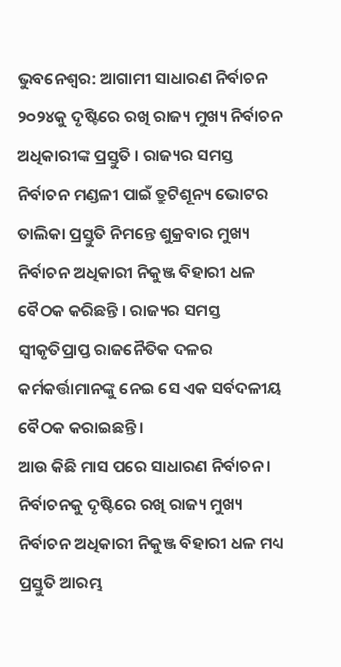ଭୁବନେଶ୍ବର: ଆଗାମୀ ସାଧାରଣ ନିର୍ବାଚନ ୨୦୨୪କୁ ଦୃଷ୍ଟିରେ ରଖି ରାଜ୍ୟ ମୁଖ୍ୟ ନିର୍ବାଚନ ଅଧିକାରୀଙ୍କ ପ୍ରସ୍ତୁତି । ରାଜ୍ୟର ସମସ୍ତ ନିର୍ବାଚନ ମଣ୍ଡଳୀ ପାଇଁ ତ୍ରୁଟିଶୂନ୍ୟ ଭୋଟର ତାଲିକା ପ୍ରସ୍ତୁତି ନିମନ୍ତେ ଶୁକ୍ରବାର ମୁଖ୍ୟ ନିର୍ବାଚନ ଅଧିକାରୀ ନିକୁଞ୍ଜ ବିହାରୀ ଧଳ ବୈଠକ କରିଛନ୍ତି । ରାଜ୍ୟର ସମସ୍ତ ସ୍ଵୀକୃତିପ୍ରାପ୍ତ ରାଜନୈତିକ ଦଳର କର୍ମକର୍ତ୍ତାମାନଙ୍କୁ ନେଇ ସେ ଏକ ସର୍ବଦଳୀୟ ବୈଠକ କରାଇଛନ୍ତି ।
ଆଉ କିଛି ମାସ ପରେ ସାଧାରଣ ନିର୍ବାଚନ । ନିର୍ବାଚନକୁ ଦୃଷ୍ଟିରେ ରଖି ରାଜ୍ୟ ମୁଖ୍ୟ ନିର୍ବାଚନ ଅଧିକାରୀ ନିକୁଞ୍ଜ ବିହାରୀ ଧଳ ମଧ୍ୟ ପ୍ରସ୍ତୁତି ଆରମ୍ଭ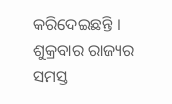କରିଦେଇଛନ୍ତି । ଶୁକ୍ରବାର ରାଜ୍ୟର ସମସ୍ତ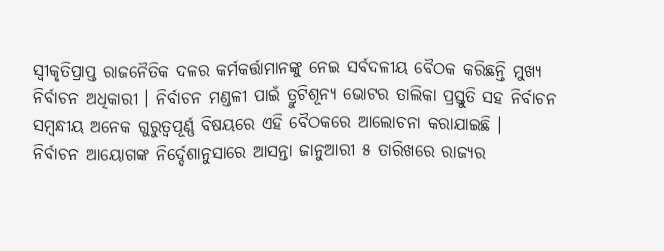ସ୍ଵୀକୃତିପ୍ରାପ୍ତ ରାଜନୈତିକ ଦଳର କର୍ମକର୍ତ୍ତାମାନଙ୍କୁ ନେଇ ସର୍ବଦଳୀୟ ବୈଠକ କରିଛନ୍ତି ମୁଖ୍ୟ ନିର୍ବାଚନ ଅଧିକାରୀ । ନିର୍ବାଚନ ମଣ୍ଡଳୀ ପାଇଁ ତ୍ରୁଟିଶୂନ୍ୟ ଭୋଟର ତାଲିକା ପ୍ରସ୍ତୁତି ସହ ନିର୍ବାଚନ ସମ୍ୱନ୍ଧୀୟ ଅନେକ ଗୁରୁତ୍ବପୂର୍ଣ୍ଣ ବିଷୟରେ ଏହି ବୈଠକରେ ଆଲୋଚନା କରାଯାଇଛି ।
ନିର୍ବାଚନ ଆୟୋଗଙ୍କ ନିର୍ଦ୍ଦେଶାନୁସାରେ ଆସନ୍ତା ଜାନୁଆରୀ ୫ ତାରିଖରେ ରାଜ୍ୟର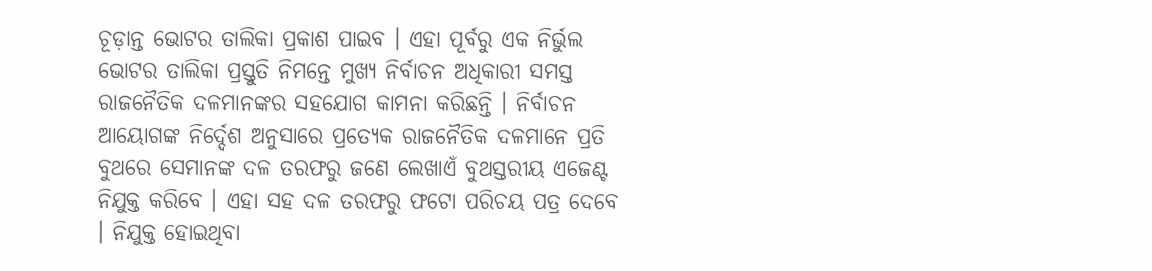ଚୂଡ଼ାନ୍ତ ଭୋଟର ତାଲିକା ପ୍ରକାଶ ପାଇବ । ଏହା ପୂର୍ବରୁ ଏକ ନିର୍ଭୁଲ ଭୋଟର ତାଲିକା ପ୍ରସ୍ତୁତି ନିମନ୍ତେ ମୁଖ୍ୟ ନିର୍ବାଚନ ଅଧିକାରୀ ସମସ୍ତ ରାଜନୈତିକ ଦଳମାନଙ୍କର ସହଯୋଗ କାମନା କରିଛନ୍ତି । ନିର୍ବାଚନ ଆୟୋଗଙ୍କ ନିର୍ଦ୍ଦେଶ ଅନୁସାରେ ପ୍ରତ୍ୟେକ ରାଜନୈତିକ ଦଳମାନେ ପ୍ରତି ବୁଥରେ ସେମାନଙ୍କ ଦଳ ତରଫରୁ ଜଣେ ଲେଖାଏଁ ବୁଥସ୍ତରୀୟ ଏଜେଣ୍ଟ ନିଯୁକ୍ତ କରିବେ । ଏହା ସହ ଦଳ ତରଫରୁ ଫଟୋ ପରିଚୟ ପତ୍ର ଦେବେ । ନିଯୁକ୍ତ ହୋଇଥିବା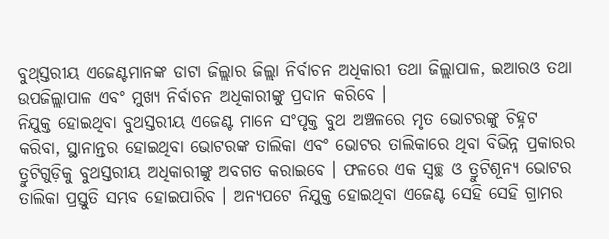ବୁଥ୍ସ୍ତରୀୟ ଏଜେଣ୍ଟମାନଙ୍କ ଡାଟା ଜିଲ୍ଲାର ଜିଲ୍ଲା ନିର୍ବାଚନ ଅଧିକାରୀ ତଥା ଜିଲ୍ଲାପାଳ, ଇଆରଓ ତଥା ଉପଜିଲ୍ଲାପାଳ ଏବଂ ମୁଖ୍ୟ ନିର୍ବାଚନ ଅଧିକାରୀଙ୍କୁ ପ୍ରଦାନ କରିବେ ।
ନିଯୁକ୍ତ ହୋଇଥିବା ବୁଥସ୍ତରୀୟ ଏଜେଣ୍ଟ ମାନେ ସଂପୃକ୍ତ ବୁଥ ଅଞ୍ଚଳରେ ମୃତ ଭୋଟରଙ୍କୁ ଚିହ୍ନଟ କରିବା, ସ୍ଥାନାନ୍ତର ହୋଇଥିବା ଭୋଟରଙ୍କ ତାଲିକା ଏବଂ ଭୋଟର ତାଲିକାରେ ଥିବା ବିଭିନ୍ନ ପ୍ରକାରର ତ୍ରୁଟିଗୁଡ଼ିକୁ ବୁଥସ୍ତରୀୟ ଅଧିକାରୀଙ୍କୁ ଅବଗତ କରାଇବେ । ଫଳରେ ଏକ ସ୍ଵଚ୍ଛ ଓ ତ୍ରୁଟିଶୂନ୍ୟ ଭୋଟର ତାଲିକା ପ୍ରସ୍ତୁତି ସମ୍ଭବ ହୋଇପାରିବ । ଅନ୍ୟପଟେ ନିଯୁକ୍ତ ହୋଇଥିବା ଏଜେଣ୍ଟ ସେହି ସେହି ଗ୍ରାମର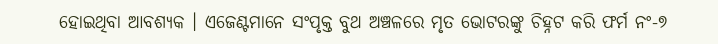ହୋଇଥିବା ଆବଶ୍ୟକ । ଏଜେଣ୍ଟମାନେ ସଂପୃକ୍ତ ବୁଥ ଅଞ୍ଚଳରେ ମୃତ ଭୋଟରଙ୍କୁ ଚିହ୍ନଟ କରି ଫର୍ମ ନଂ-୭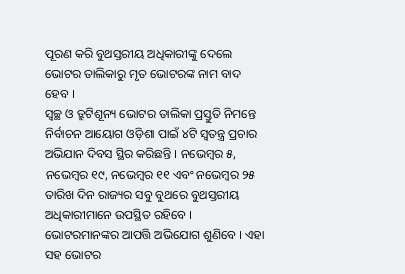ପୂରଣ କରି ବୁଥସ୍ତରୀୟ ଅଧିକାରୀଙ୍କୁ ଦେଲେ ଭୋଟର ତାଲିକାରୁ ମୃତ ଭୋଟରଙ୍କ ନାମ ବାଦ ହେବ ।
ସ୍ୱଚ୍ଛ ଓ ତ୍ରୁଟିଶୂନ୍ୟ ଭୋଟର ତାଲିକା ପ୍ରସ୍ତୁତି ନିମନ୍ତେ ନିର୍ବାଚନ ଆୟୋଗ ଓଡ଼ିଶା ପାଇଁ ୪ଟି ସ୍ଵତନ୍ତ୍ର ପ୍ରଚାର ଅଭିଯାନ ଦିବସ ସ୍ଥିର କରିଛନ୍ତି । ନଭେମ୍ବର ୫, ନଭେମ୍ବର ୧୯, ନଭେମ୍ବର ୧୧ ଏବଂ ନଭେମ୍ବର ୨୫ ତାରିଖ ଦିନ ରାଜ୍ୟର ସବୁ ବୁଥରେ ବୁଥସ୍ତରୀୟ ଅଧିକାରୀମାନେ ଉପସ୍ଥିତ ରହିବେ । ଭୋଟରମାନଙ୍କର ଆପତ୍ତି ଅଭିଯୋଗ ଶୁଣିବେ । ଏହା ସହ ଭୋଟର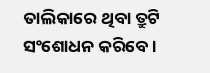ତାଲିକାରେ ଥିବା ତ୍ରୁଟି ସଂଶୋଧନ କରିବେ ।